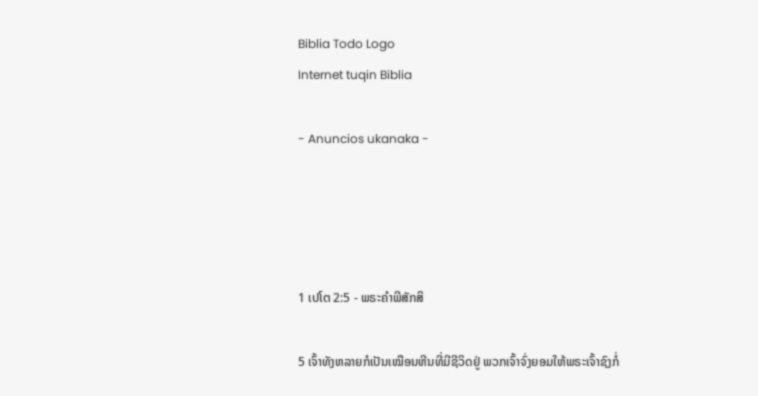Biblia Todo Logo
Internet tuqin Biblia

- Anuncios ukanaka -




1 ເປໂຕ 2:5 - ພຣະຄຳພີສັກສິ

5 ເຈົ້າທັງຫລາຍກໍເປັນເໝືອນຫີນທີ່ມີຊີວິດຢູ່ ພວກເຈົ້າຈົ່ງຍອມໃຫ້ພຣະເຈົ້າຊົງກໍ່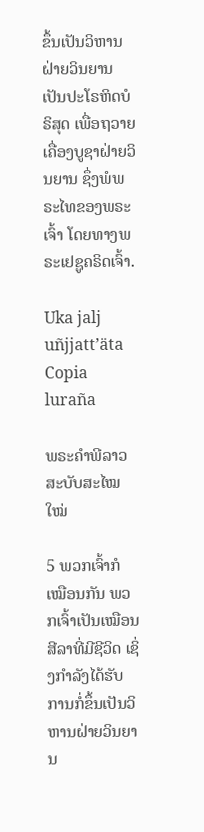ຂຶ້ນເປັນວິຫານຝ່າຍວິນຍານ ເປັນປະໂຣຫິດບໍຣິສຸດ ເພື່ອຖວາຍເຄື່ອງບູຊາຝ່າຍວິນຍານ ຊຶ່ງພໍພຣະໄທຂອງພຣະເຈົ້າ ໂດຍທາງພຣະເຢຊູຄຣິດເຈົ້າ.

Uka jalj uñjjattʼäta Copia luraña

ພຣະຄຳພີລາວສະບັບສະໄໝໃໝ່

5 ພວກເຈົ້າກໍເໝືອນກັນ ພວກເຈົ້າເປັນເໝືອນສີລາທີ່ມີຊີວິດ ເຊິ່ງກຳລັງໄດ້ຮັບການກໍ່ຂຶ້ນເປັນວິຫານຝ່າຍວິນຍານ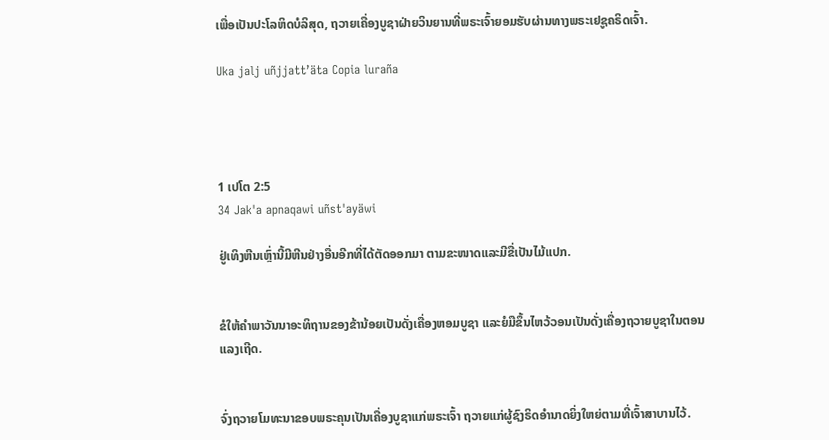ເພື່ອເປັນປະໂລຫິດບໍລິສຸດ, ຖວາຍເຄື່ອງບູຊາຝ່າຍວິນຍານທີ່ພຣະເຈົ້າຍອມຮັບຜ່ານທາງພຣະເຢຊູຄຣິດເຈົ້າ.

Uka jalj uñjjattʼäta Copia luraña




1 ເປໂຕ 2:5
34 Jak'a apnaqawi uñst'ayäwi

ຢູ່ເທິງຫີນເຫຼົ່ານີ້ມີຫີນຢ່າງອື່ນອີກທີ່ໄດ້ຕັດອອກມາ ຕາມຂະໜາດແລະມີຂື່ເປັນໄມ້ແປກ.


ຂໍໃຫ້ຄຳພາວັນນາອະທິຖານຂອງຂ້ານ້ອຍເປັນດັ່ງເຄື່ອງຫອມບູຊາ ແລະຍໍມືຂຶ້ນໄຫວ້ວອນເປັນດັ່ງເຄື່ອງຖວາຍບູຊາໃນຕອນແລງເຖີດ.


ຈົ່ງຖວາຍໂມທະນາຂອບພຣະຄຸນເປັນເຄື່ອງບູຊາແກ່ພຣະເຈົ້າ ຖວາຍແກ່ຜູ້ຊົງຣິດອຳນາດຍິ່ງໃຫຍ່ຕາມທີ່ເຈົ້າສາບານໄວ້.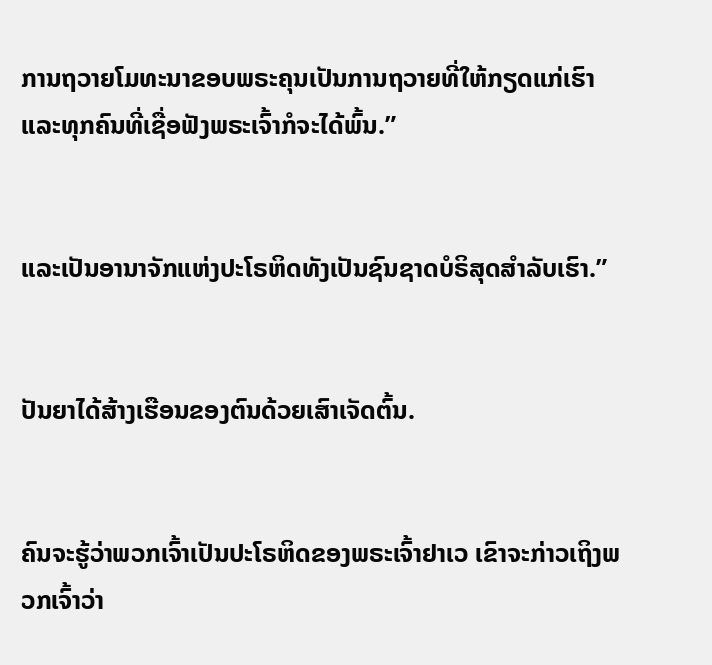ການຖວາຍໂມທະນາຂອບພຣະຄຸນເປັນການຖວາຍທີ່ໃຫ້ກຽດແກ່ເຮົາ ແລະທຸກຄົນທີ່ເຊື່ອຟັງພຣະເຈົ້າກໍຈະໄດ້ພົ້ນ.”


ແລະເປັນອານາຈັກແຫ່ງປະໂຣຫິດທັງເປັນຊົນຊາດບໍຣິສຸດສຳລັບເຮົາ.”


ປັນຍາໄດ້ສ້າງເຮືອນຂອງຕົນດ້ວຍເສົາເຈັດຕົ້ນ.


ຄົນຈະຮູ້ວ່າພວກເຈົ້າເປັນປະໂຣຫິດຂອງພຣະເຈົ້າຢາເວ ເຂົາຈະກ່າວເຖິງພວກເຈົ້າວ່າ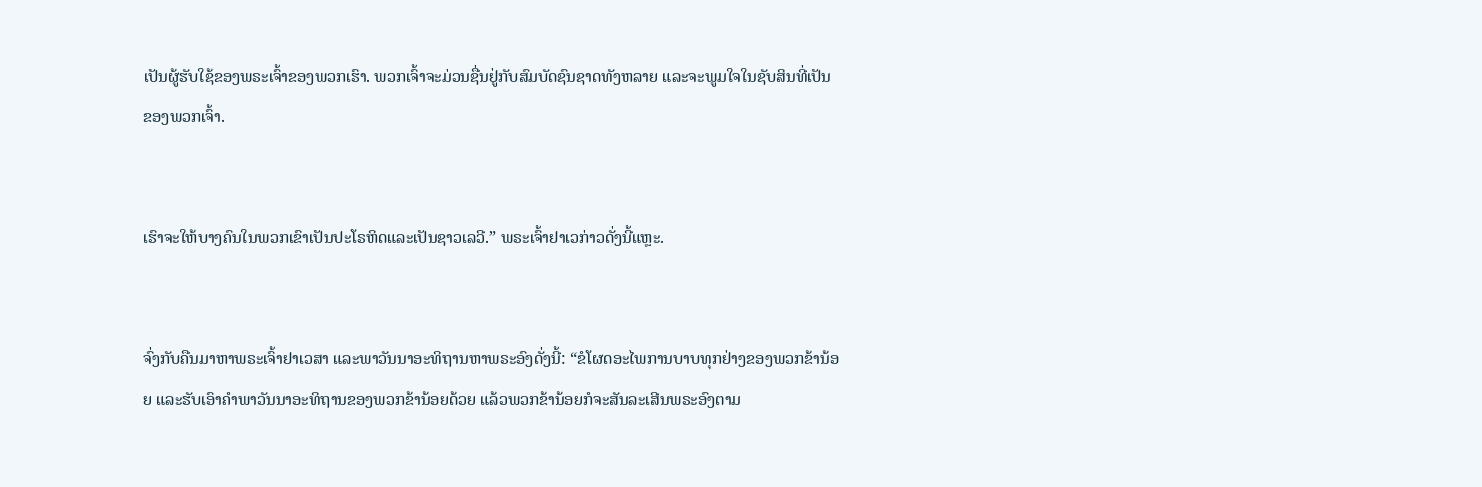ເປັນຜູ້ຮັບໃຊ້ຂອງພຣະເຈົ້າຂອງພວກເຮົາ. ພວກເຈົ້າຈະມ່ວນຊື່ນຢູ່ກັບສົມບັດຊົນຊາດທັງຫລາຍ ແລະຈະພູມໃຈໃນຊັບສິນທີ່ເປັນຂອງພວກເຈົ້າ.


ເຮົາຈະໃຫ້ບາງຄົນໃນພວກເຂົາເປັນປະໂຣຫິດແລະເປັນຊາວເລວີ.” ພຣະເຈົ້າຢາເວກ່າວດັ່ງນີ້ແຫຼະ.


ຈົ່ງກັບຄືນມາຫາພຣະເຈົ້າຢາເວສາ ແລະພາວັນນາອະທິຖານຫາພຣະອົງດັ່ງນີ້: “ຂໍໂຜດອະໄພການບາບທຸກຢ່າງຂອງພວກຂ້ານ້ອຍ ແລະຮັບເອົາຄຳພາວັນນາອະທິຖານຂອງພວກຂ້ານ້ອຍດ້ວຍ ແລ້ວພວກຂ້ານ້ອຍກໍຈະສັນລະເສີນພຣະອົງຕາມ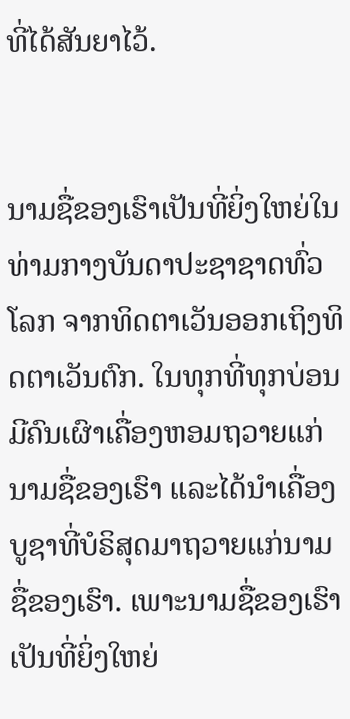ທີ່ໄດ້ສັນຍາໄວ້.


ນາມຊື່ຂອງເຮົາເປັນທີ່ຍິ່ງໃຫຍ່ໃນທ່າມກາງບັນດາປະຊາຊາດທົ່ວໂລກ ຈາກທິດຕາເວັນອອກເຖິງທິດຕາເວັນຕົກ. ໃນທຸກທີ່ທຸກບ່ອນມີຄົນເຜົາເຄື່ອງຫອມຖວາຍແກ່ນາມຊື່ຂອງເຮົາ ແລະໄດ້ນຳເຄື່ອງບູຊາທີ່ບໍຣິສຸດມາຖວາຍແກ່ນາມຊື່ຂອງເຮົາ. ເພາະນາມຊື່ຂອງເຮົາເປັນທີ່ຍິ່ງໃຫຍ່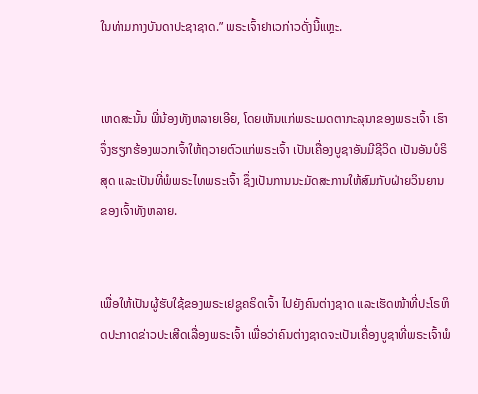ໃນທ່າມກາງບັນດາປະຊາຊາດ.” ພຣະເຈົ້າຢາເວກ່າວດັ່ງນີ້ແຫຼະ.


ເຫດສະນັ້ນ ພີ່ນ້ອງທັງຫລາຍເອີຍ, ໂດຍເຫັນແກ່ພຣະເມດຕາກະລຸນາຂອງພຣະເຈົ້າ ເຮົາຈຶ່ງຮຽກຮ້ອງພວກເຈົ້າໃຫ້ຖວາຍຕົວແກ່ພຣະເຈົ້າ ເປັນເຄື່ອງບູຊາອັນມີຊີວິດ ເປັນອັນບໍຣິສຸດ ແລະເປັນທີ່ພໍພຣະໄທພຣະເຈົ້າ ຊຶ່ງເປັນການນະມັດສະການໃຫ້ສົມກັບຝ່າຍວິນຍານຂອງເຈົ້າທັງຫລາຍ.


ເພື່ອໃຫ້ເປັນຜູ້ຮັບໃຊ້ຂອງພຣະເຢຊູຄຣິດເຈົ້າ ໄປຍັງຄົນຕ່າງຊາດ ແລະເຮັດໜ້າທີ່ປະໂຣຫິດປະກາດຂ່າວປະເສີດເລື່ອງພຣະເຈົ້າ ເພື່ອວ່າຄົນຕ່າງຊາດຈະເປັນເຄື່ອງບູຊາທີ່ພຣະເຈົ້າພໍ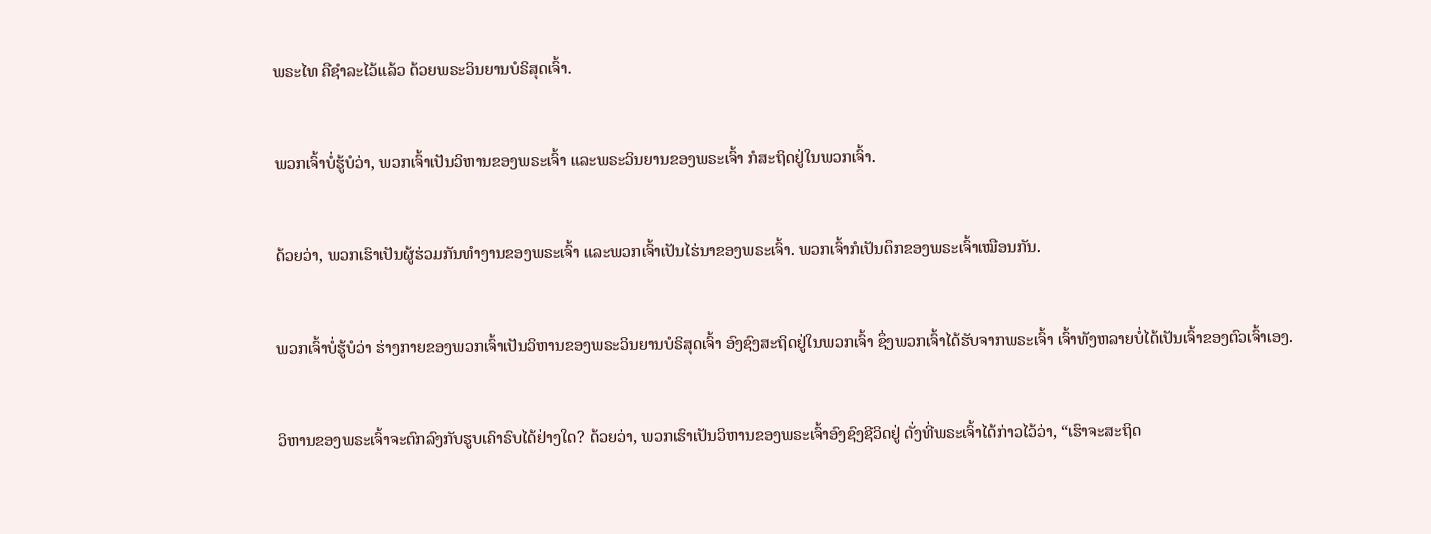ພຣະໄທ ຄືຊຳລະໄວ້ແລ້ວ ດ້ວຍພຣະວິນຍານບໍຣິສຸດເຈົ້າ.


ພວກເຈົ້າບໍ່ຮູ້ບໍວ່າ, ພວກເຈົ້າເປັນວິຫານຂອງພຣະເຈົ້າ ແລະພຣະວິນຍານຂອງພຣະເຈົ້າ ກໍສະຖິດຢູ່ໃນພວກເຈົ້າ.


ດ້ວຍວ່າ, ພວກເຮົາເປັນຜູ້ຮ່ວມກັນທຳງານຂອງພຣະເຈົ້າ ແລະພວກເຈົ້າເປັນໄຮ່ນາຂອງພຣະເຈົ້າ. ພວກເຈົ້າກໍເປັນຕຶກຂອງພຣະເຈົ້າເໝືອນກັນ.


ພວກເຈົ້າບໍ່ຮູ້ບໍວ່າ ຮ່າງກາຍຂອງພວກເຈົ້າເປັນວິຫານຂອງພຣະວິນຍານບໍຣິສຸດເຈົ້າ ອົງຊົງສະຖິດຢູ່ໃນພວກເຈົ້າ ຊຶ່ງພວກເຈົ້າໄດ້ຮັບຈາກພຣະເຈົ້າ ເຈົ້າທັງຫລາຍບໍ່ໄດ້ເປັນເຈົ້າຂອງຕົວເຈົ້າເອງ.


ວິຫານຂອງພຣະເຈົ້າຈະຕົກລົງກັບຮູບເຄົາຣົບໄດ້ຢ່າງໃດ? ດ້ວຍວ່າ, ພວກເຮົາເປັນວິຫານຂອງພຣະເຈົ້າອົງຊົງຊີວິດຢູ່ ດັ່ງທີ່ພຣະເຈົ້າໄດ້ກ່າວໄວ້ວ່າ, “ເຮົາຈະສະຖິດ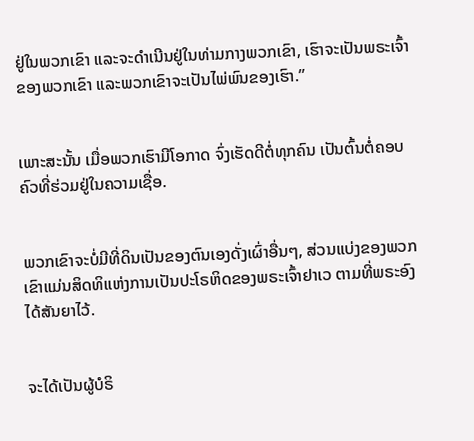ຢູ່ໃນພວກເຂົາ ແລະຈະດຳເນີນຢູ່ໃນທ່າມກາງພວກເຂົາ, ເຮົາຈະເປັນພຣະເຈົ້າຂອງພວກເຂົາ ແລະພວກເຂົາຈະເປັນໄພ່ພົນຂອງເຮົາ.”


ເພາະສະນັ້ນ ເມື່ອພວກເຮົາມີໂອກາດ ຈົ່ງເຮັດດີຕໍ່ທຸກຄົນ ເປັນຕົ້ນຕໍ່ຄອບຄົວທີ່ຮ່ວມຢູ່ໃນຄວາມເຊື່ອ.


ພວກເຂົາຈະບໍ່ມີທີ່ດິນເປັນຂອງຕົນເອງດັ່ງເຜົ່າອື່ນໆ, ສ່ວນແບ່ງຂອງພວກເຂົາແມ່ນສິດທິແຫ່ງການເປັນປະໂຣຫິດຂອງພຣະເຈົ້າຢາເວ ຕາມທີ່ພຣະອົງໄດ້ສັນຍາໄວ້.


ຈະໄດ້ເປັນຜູ້ບໍຣິ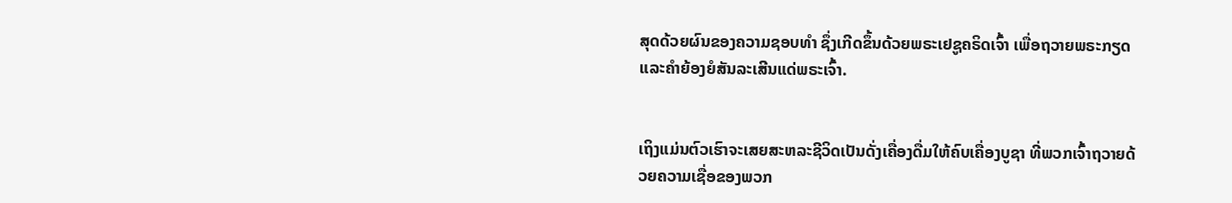ສຸດດ້ວຍຜົນຂອງຄວາມຊອບທຳ ຊຶ່ງເກີດຂຶ້ນດ້ວຍພຣະເຢຊູຄຣິດເຈົ້າ ເພື່ອຖວາຍພຣະກຽດ ແລະຄຳຍ້ອງຍໍສັນລະເສີນແດ່ພຣະເຈົ້າ.


ເຖິງແມ່ນຕົວເຮົາຈະເສຍສະຫລະຊີວິດເປັນດັ່ງເຄື່ອງດື່ມໃຫ້ຄົບເຄື່ອງບູຊາ ທີ່ພວກເຈົ້າຖວາຍດ້ວຍຄວາມເຊື່ອຂອງພວກ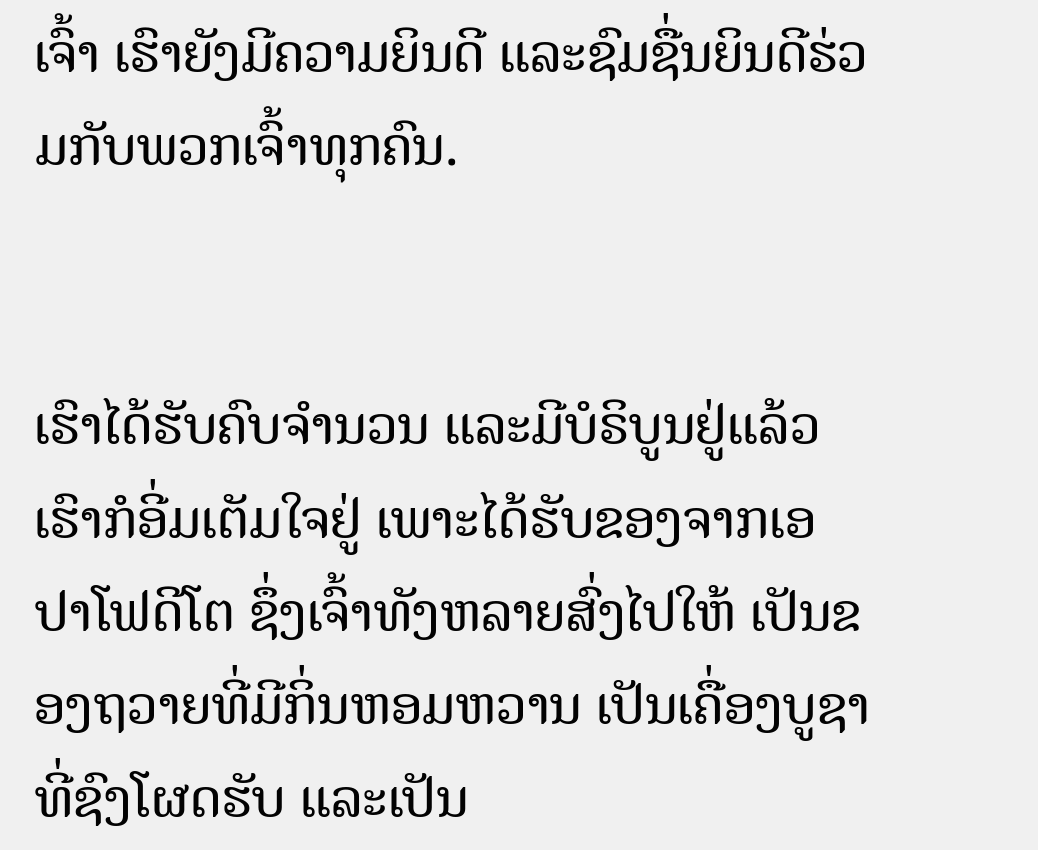ເຈົ້າ ເຮົາຍັງມີຄວາມຍິນດີ ແລະຊົມຊື່ນຍິນດີຮ່ວມກັບພວກເຈົ້າທຸກຄົນ.


ເຮົາໄດ້ຮັບຄົບຈຳນວນ ແລະມີບໍຣິບູນຢູ່ແລ້ວ ເຮົາກໍອີ່ມເຕັມໃຈຢູ່ ເພາະໄດ້ຮັບຂອງຈາກເອປາໂຟດີໂຕ ຊຶ່ງເຈົ້າທັງຫລາຍສົ່ງໄປໃຫ້ ເປັນຂອງຖວາຍທີ່ມີກິ່ນຫອມຫວານ ເປັນເຄື່ອງບູຊາທີ່ຊົງໂຜດຮັບ ແລະເປັນ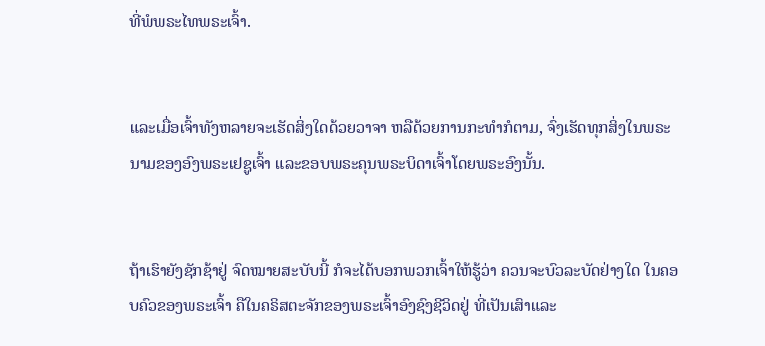ທີ່ພໍພຣະໄທພຣະເຈົ້າ.


ແລະເມື່ອເຈົ້າທັງຫລາຍຈະເຮັດສິ່ງໃດດ້ວຍວາຈາ ຫລືດ້ວຍການກະທຳກໍຕາມ, ຈົ່ງເຮັດທຸກສິ່ງໃນພຣະນາມຂອງອົງພຣະເຢຊູເຈົ້າ ແລະຂອບພຣະຄຸນພຣະບິດາເຈົ້າໂດຍພຣະອົງນັ້ນ.


ຖ້າເຮົາຍັງຊັກຊ້າຢູ່ ຈົດໝາຍສະບັບນີ້ ກໍຈະໄດ້ບອກພວກເຈົ້າໃຫ້ຮູ້ວ່າ ຄວນຈະບົວລະບັດຢ່າງໃດ ໃນຄອບຄົວຂອງພຣະເຈົ້າ ຄືໃນຄຣິສຕະຈັກຂອງພຣະເຈົ້າອົງຊົງຊີວິດຢູ່ ທີ່ເປັນເສົາແລະ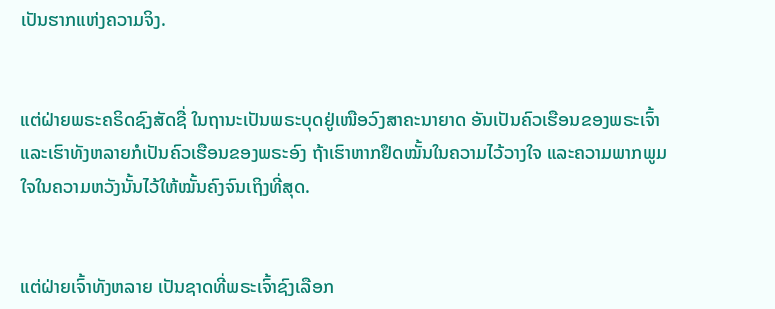ເປັນຮາກແຫ່ງຄວາມຈິງ.


ແຕ່ຝ່າຍພຣະຄຣິດຊົງສັດຊື່ ໃນຖານະເປັນພຣະບຸດຢູ່ເໜືອວົງສາຄະນາຍາດ ອັນເປັນຄົວເຮືອນຂອງພຣະເຈົ້າ ແລະເຮົາທັງຫລາຍກໍເປັນຄົວເຮືອນຂອງພຣະອົງ ຖ້າເຮົາຫາກຢຶດໝັ້ນໃນຄວາມໄວ້ວາງໃຈ ແລະຄວາມພາກພູມໃຈໃນຄວາມຫວັງນັ້ນໄວ້ໃຫ້ໝັ້ນຄົງຈົນເຖິງທີ່ສຸດ.


ແຕ່ຝ່າຍເຈົ້າທັງຫລາຍ ເປັນຊາດທີ່ພຣະເຈົ້າຊົງເລືອກ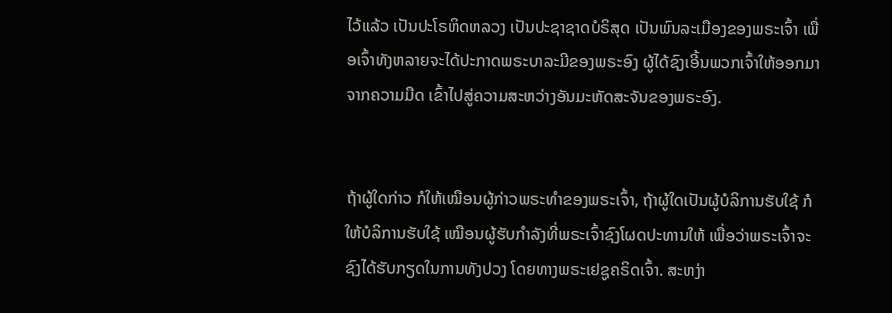ໄວ້ແລ້ວ ເປັນປະໂຣຫິດຫລວງ ເປັນປະຊາຊາດບໍຣິສຸດ ເປັນພົນລະເມືອງຂອງພຣະເຈົ້າ ເພື່ອເຈົ້າທັງຫລາຍຈະໄດ້ປະກາດພຣະບາລະມີຂອງພຣະອົງ ຜູ້ໄດ້ຊົງເອີ້ນພວກເຈົ້າໃຫ້ອອກມາຈາກຄວາມມືດ ເຂົ້າໄປສູ່ຄວາມສະຫວ່າງອັນມະຫັດສະຈັນຂອງພຣະອົງ.


ຖ້າຜູ້ໃດກ່າວ ກໍໃຫ້ເໝືອນຜູ້ກ່າວພຣະທຳຂອງພຣະເຈົ້າ, ຖ້າຜູ້ໃດເປັນຜູ້ບໍລິການຮັບໃຊ້ ກໍໃຫ້ບໍລິການຮັບໃຊ້ ເໝືອນຜູ້ຮັບກຳລັງທີ່ພຣະເຈົ້າຊົງໂຜດປະທານໃຫ້ ເພື່ອວ່າພຣະເຈົ້າຈະຊົງໄດ້ຮັບກຽດໃນການທັງປວງ ໂດຍທາງພຣະເຢຊູຄຣິດເຈົ້າ. ສະຫງ່າ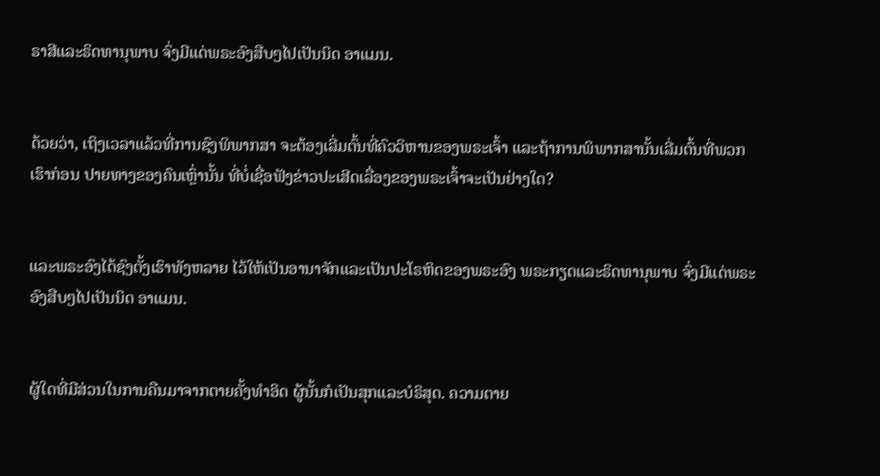ຣາສີແລະຣິດທານຸພາບ ຈົ່ງມີແດ່ພຣະອົງສືບໆໄປເປັນນິດ ອາແມນ.


ດ້ວຍວ່າ, ເຖິງເວລາແລ້ວທີ່ການຊົງພິພາກສາ ຈະຕ້ອງເລີ່ມຕົ້ນທີ່ຄົວວິຫານຂອງພຣະເຈົ້າ ແລະຖ້າການພິພາກສານັ້ນເລີ່ມຕົ້ນທີ່ພວກເຮົາກ່ອນ ປາຍທາງຂອງຄົນເຫຼົ່ານັ້ນ ທີ່ບໍ່ເຊື່ອຟັງຂ່າວປະເສີດເລື່ອງຂອງພຣະເຈົ້າຈະເປັນຢ່າງໃດ?


ແລະພຣະອົງໄດ້ຊົງຕັ້ງເຮົາທັງຫລາຍ ໄວ້ໃຫ້ເປັນອານາຈັກແລະເປັນປະໂຣຫິດຂອງພຣະອົງ ພຣະກຽດແລະຣິດທານຸພາບ ຈົ່ງມີແດ່ພຣະອົງສືບໆໄປເປັນນິດ ອາແມນ.


ຜູ້ໃດທີ່ມີສ່ວນໃນການຄືນມາຈາກຕາຍຄັ້ງທຳອິດ ຜູ້ນັ້ນກໍເປັນສຸກແລະບໍຣິສຸດ. ຄວາມຕາຍ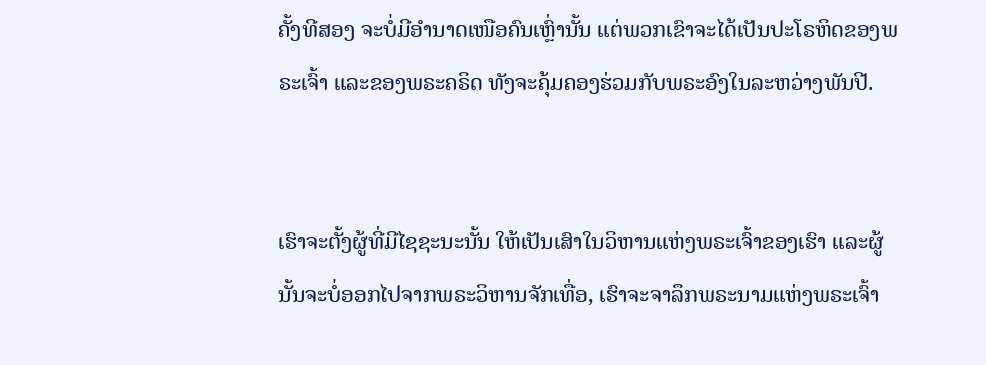ຄັ້ງທີສອງ ຈະບໍ່ມີອຳນາດເໜືອຄົນເຫຼົ່ານັ້ນ ແຕ່ພວກເຂົາຈະໄດ້ເປັນປະໂຣຫິດຂອງພຣະເຈົ້າ ແລະຂອງພຣະຄຣິດ ທັງຈະຄຸ້ມຄອງຮ່ວມກັບພຣະອົງໃນລະຫວ່າງພັນປີ.


ເຮົາຈະຕັ້ງຜູ້ທີ່ມີໄຊຊະນະນັ້ນ ໃຫ້ເປັນເສົາໃນວິຫານແຫ່ງພຣະເຈົ້າຂອງເຮົາ ແລະຜູ້ນັ້ນຈະບໍ່ອອກໄປຈາກພຣະວິຫານຈັກເທື່ອ, ເຮົາຈະຈາລຶກພຣະນາມແຫ່ງພຣະເຈົ້າ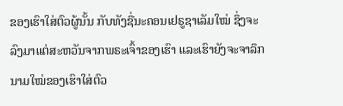ຂອງເຮົາໃສ່ຕົວຜູ້ນັ້ນ ກັບທັງຊື່ນະຄອນເຢຣູຊາເລັມໃໝ່ ຊຶ່ງຈະລົງມາແຕ່ສະຫວັນຈາກພຣະເຈົ້າຂອງເຮົາ ແລະເຮົາຍັງຈະຈາລຶກນາມໃໝ່ຂອງເຮົາໃສ່ຕົວ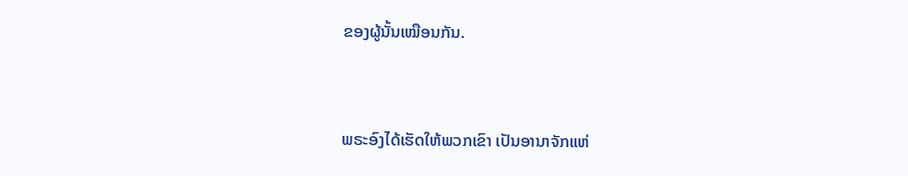ຂອງຜູ້ນັ້ນເໝືອນກັນ.


ພຣະອົງໄດ້ເຮັດໃຫ້ພວກເຂົາ ເປັນອານາຈັກແຫ່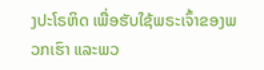ງປະໂຣຫິດ ເພື່ອຮັບໃຊ້ພຣະເຈົ້າຂອງພວກເຮົາ ແລະພວ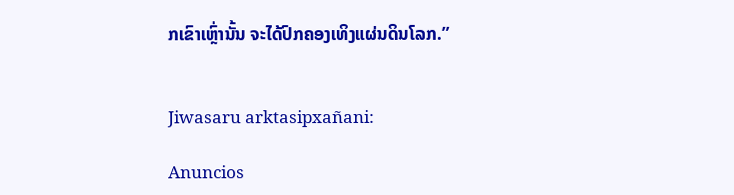ກເຂົາເຫຼົ່ານັ້ນ ຈະໄດ້ປົກຄອງເທິງແຜ່ນດິນໂລກ.”


Jiwasaru arktasipxañani:

Anuncios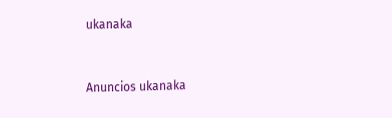ukanaka


Anuncios ukanaka